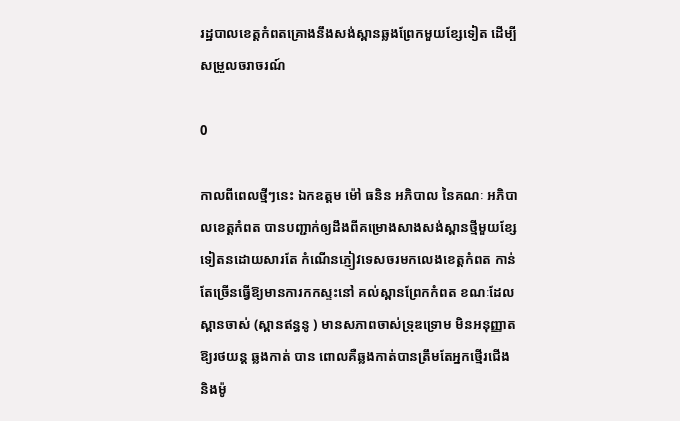រដ្ឋបាលខេត្តកំពតគ្រោងនឹងសង់ស្ពានឆ្លងព្រែកមួយខ្សែទៀត ដើម្បីសម្រួលចរាចរណ៍

0

កាលពីពេលថ្មីៗនេះ ឯកឧត្តម ម៉ៅ ធនិន អភិបាល នៃគណៈ អភិបាលខេត្តកំពត បានបញ្ជាក់ឲ្យដឹងពីគម្រោងសាងសង់ស្ពានថ្មីមួយខ្សែទៀតនដោយសារតែ កំណើនភ្ញៀវទេសចរមកលេងខេត្តកំពត កាន់តែច្រើនធ្វើឱ្យមានការកកស្ទះនៅ គល់ស្ពានព្រែកកំពត ខណៈដែលស្ពានចាស់ (ស្ពានឥន្ធនូ ) មានសភាពចាស់ទ្រុឌទ្រោម មិនអនុញ្ញាតឱ្យរថយន្ត ឆ្លងកាត់ បាន ពោលគឺឆ្លងកាត់បានត្រឹមតែអ្នកថ្មើរជើង និងម៉ូ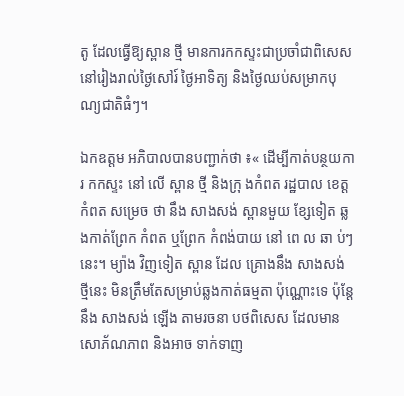តូ ដែលធ្វើឱ្យស្ពាន ថ្មី មានការកកស្ទះជាប្រចាំជាពិសេស នៅរៀងរាល់ថ្ងៃសៅរ៍ ថ្ងៃអាទិត្យ និងថ្ងៃឈប់សម្រាកបុណ្យជាតិធំៗ។

ឯកឧត្តម អភិបាលបានបញ្ជាក់ថា ៖« ដើម្បីកាត់បន្ថយការ កកស្ទះ នៅ លើ ស្ពាន ថ្មី និងក្រុ ងកំពត រដ្ឋបាល ខេត្ត កំពត សម្រេច ថា នឹង សាងសង់ ស្ពានមួយ ខ្សែទៀត ឆ្លងកាត់ព្រែក កំពត ឬព្រែក កំពង់បាយ នៅ ពេ ល ឆា ប់ៗនេះ។ ម្យ៉ាង វិញទៀត ស្ពាន ដែល គ្រោងនឹង សាងសង់ ថ្មីនេះ មិនត្រឹមតែសម្រាប់ឆ្លងកាត់ធម្មតា ប៉ុណ្ណោះទេ ប៉ុន្តែ នឹង សាងសង់ ឡើង តាមរចនា បថពិសេស ដែលមានសោភ័ណភាព និងអាច ទាក់ទាញ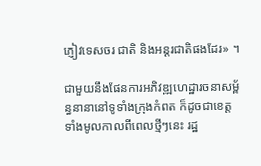ភ្ញៀវទេសចរ ជាតិ និងអន្តរជាតិផងដែរ» ។

ជាមួយនឹងផែនការអភិវឌ្ឍហេដ្ឋារចនាសម្ព័ន្ធនានានៅទូទាំងក្រុងកំពត ក៏ដូចជាខេត្តទាំងមូលកាលពីពេលថ្មីៗនេះ រដ្ឋ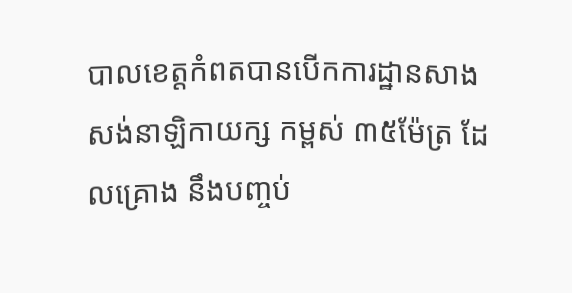បាលខេត្តកំពតបានបើកការដ្ឋានសាងសង់នាឡិកាយក្ស កម្ពស់ ៣៥ម៉ែត្រ ដែលគ្រោង នឹងបញ្ចប់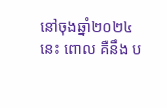នៅចុងឆ្នាំ២០២៤ នេះ ពោល គឺនឹង ប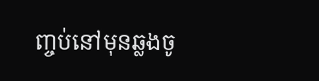ញ្ចប់នៅមុនឆ្លងចូ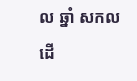ល ឆ្នាំ សកលដើ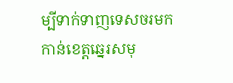ម្បីទាក់ទាញទេសចរមកកាន់ខេត្តឆ្នេរសមុ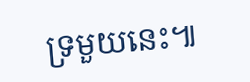ទ្រមួយនេះ៕